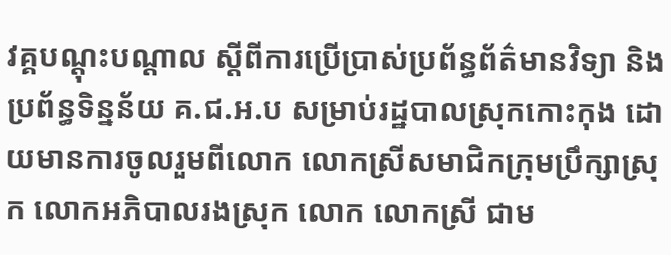វគ្គបណ្តុះបណ្តាល ស្តីពីការប្រើប្រាស់ប្រព័ន្ធព័ត៌មានវិទ្យា និងប្រព័ន្ធទិន្នន័យ គ.ជ.អ.ប សម្រាប់រដ្ឋបាលស្រុកកោះកុង ដោយមានការចូលរួមពីលោក លោកស្រីសមាជិកក្រុមប្រឹក្សាស្រុក លោកអភិបាលរងស្រុក លោក លោកស្រី ជាម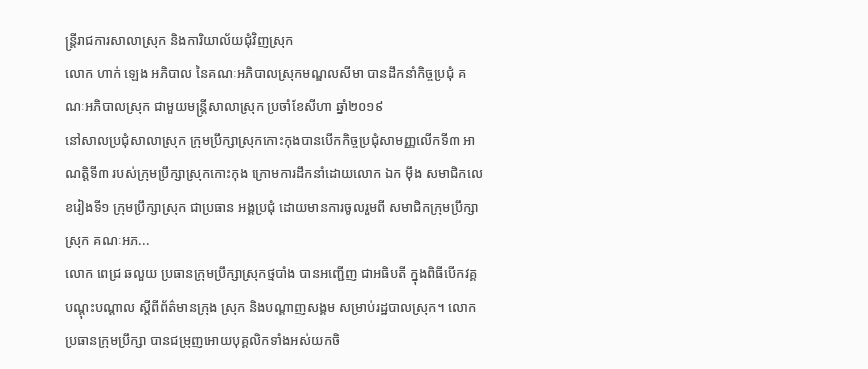ន្ត្រីរាជការសាលាស្រុក និងការិយាល័យជុំវិញស្រុក
លោក ហាក់ ឡេង អភិបាល នៃគណៈអភិបាលស្រុកមណ្ឌលសីមា បានដឹកនាំកិច្ចប្រជុំ គណៈអភិបាលស្រុក ជាមួយមន្រ្តីសាលាស្រុក ប្រចាំខែសីហា ឆ្នាំ២០១៩
នៅសាលប្រជុំសាលាស្រុក ក្រុមប្រឹក្សាស្រុកកោះកុងបានបើកកិច្ចប្រជុំសាមញ្ញលើកទី៣ អាណត្តិទី៣ របស់ក្រុមប្រឹក្សាស្រុកកោះកុង ក្រោមការដឹកនាំដោយលោក ឯក ម៉ឹង សមាជិកលេខរៀងទី១ ក្រុមប្រឹក្សាស្រុក ជាប្រធាន អង្គប្រជុំ ដោយមានការចូលរួមពី សមាជិកក្រុមប្រឹក្សាស្រុក គណៈអភ...
លោក ពេជ្រ ឆលួយ ប្រធានក្រុមប្រឹក្សាស្រុកថ្មបាំង បានអញ្ជើញ ជាអធិបតី ក្នុងពិធីបើកវគ្គបណ្តុះបណ្តាល ស្តីពីព័ត៌មានក្រុង ស្រុក និងបណ្តាញសង្គម សម្រាប់រដ្ឋបាលស្រុក។ លោកប្រធានក្រុមប្រឹក្សា បានជម្រុញអោយបុគ្គលិកទាំងអស់យកចិ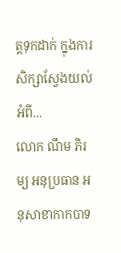ត្តទុកដាក់ ក្នុងការសិក្សាស្វែងយល់អំពី...
លោក ណឹម ភិរម្យ អនុប្រធាន អនុសាខាកាកបាទ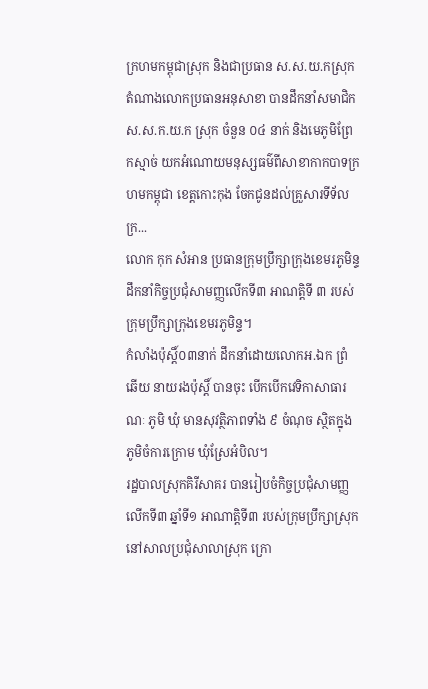ក្រហមកម្ពុជាស្រុក និងជាប្រធាន ស.ស.យ.កស្រុក តំណាងលោកប្រធានអនុសាខា បានដឹកនាំសមាជិក ស.ស.ក.យ.ក ស្រុក ចំនួន ០៤ នាក់ និងមេភូមិព្រែកស្មាច់ យកអំណោយមនុស្សធម៌ពីសាខាកាកបាទក្រហមកម្ពុជា ខេត្តកោះកុង ចែកជូនដល់គ្រួសារទីទ័លក្រ...
លោក កុក សំអាន ប្រធានក្រុមប្រឹក្សាក្រុងខេមរភូមិន្ទ ដឹកនាំកិច្ចប្រជុំសាមញ្ញលើកទី៣ អាណត្តិទី ៣ របស់ក្រុមប្រឹក្សាក្រុងខេមរភូមិន្ទ។
កំលាំងប៉ុស្តិ៍០៣នាក់ ដឹកនាំដោយលោកអ.ឯក ព្រំ ឆើយ នាយរងប៉ុស្តិ៍ បានចុះ បើកបើកវេទិកាសាធារណៈ ភូមិ ឃុំ មានសុវត្ថិភាពទាំង ៩ ចំណុច ស្ថិតក្នុងភូមិចំការក្រោម ឃុំស្រែអំបិល។
រដ្ឋបាលស្រុកគិរីសាគរ បានរៀបចំកិច្ចប្រជុំសាមញ្ញលើកទី៣ ឆ្នាំទី១ អាណាត្តិទី៣ របស់ក្រុមប្រឹក្សាស្រុក នៅសាលប្រជុំសាលាស្រុក ក្រោ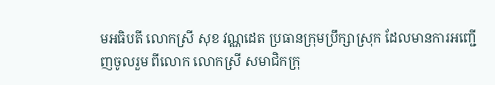មអធិបតី លោកស្រី សុខ វណ្ណដេត ប្រធានក្រុមប្រឹក្សាស្រុក ដែលមានការអញ្ជើញចូលរួម ពីលោក លោកស្រី សមាជិកក្រុ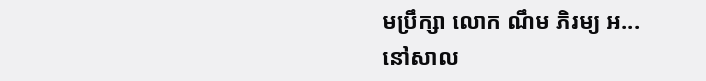មប្រឹក្សា លោក ណឹម ភិរម្យ អ...
នៅសាល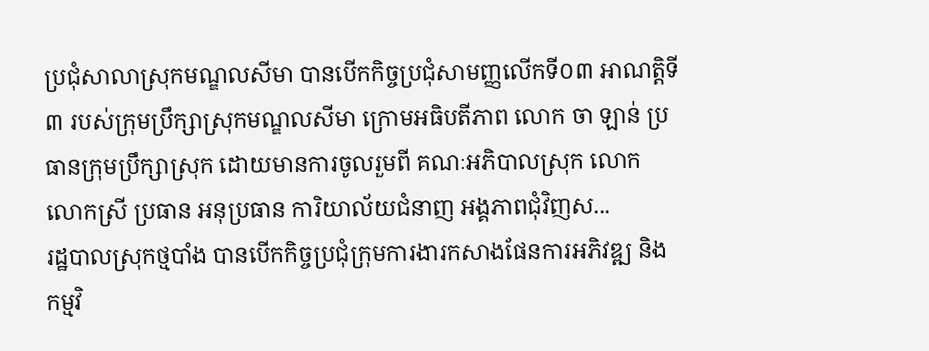ប្រជុំសាលាស្រុកមណ្ឌលសីមា បានបើកកិច្ចប្រជុំសាមញ្ញលើកទី០៣ អាណត្តិទី៣ របស់ក្រុមប្រឹក្សាស្រុកមណ្ឌលសីមា ក្រោមអធិបតីភាព លោក ចា ឡាន់ ប្រធានក្រុមប្រឹក្សាស្រុក ដោយមានការចូលរួមពី គណៈអភិបាលស្រុក លោក លោកស្រី ប្រធាន អនុប្រធាន ការិយាល័យជំនាញ អង្គភាពជុំវិញស...
រដ្ឋបាលស្រុកថ្មបាំង បានបើកកិច្ចប្រជុំក្រុមការងារកសាងផែនការអភិវឌ្ឍ និងកម្មវិ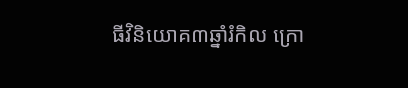ធីវិនិយោគ៣ឆ្នាំរំកិល ក្រោ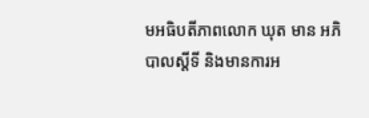មអធិបតីភាពលោក ឃុត មាន អភិបាលស្តីទី និងមានការអ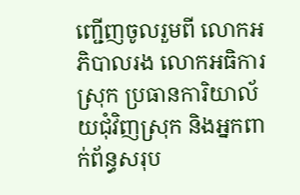ញ្ជើញចូលរួមពី លោកអភិបាលរង លោកអធិការស្រុក ប្រធានការិយាល័យជុំវិញស្រុក និងអ្នកពាក់ព័ន្ធសរុប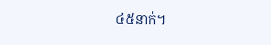៤៥នាក់។